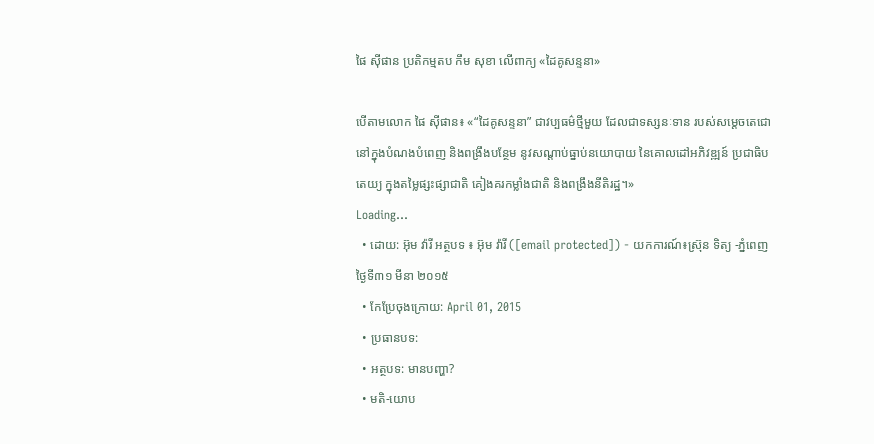ផៃ ស៊ីផាន ប្រតិកម្មតប កឹម សុខា លើពាក្យ «ដៃគូសន្ទនា»

បើតាមលោក ផៃ ស៊ីផាន៖ «“ដៃគូសន្ទនា” ជាវប្បធម៌ថ្មីមួយ ដែលជាទស្សនៈទាន របស់សម្តេចតេជោ នៅក្នុងបំណងបំពេញ និងពង្រឹងបន្ថែម នូវសណ្តាប់ធ្នាប់នយោបាយ នៃគោលដៅអភិវឌ្ឍន៍ ប្រជាធិបតេយ្យ ក្នុងតម្លៃផ្សះផ្សាជាតិ គៀងគរកម្លាំងជាតិ និងពង្រឹងនីតិរដ្ឋ។»
Loading...
  • ដោយ: អ៊ុម វ៉ារី អត្ថបទ ៖ អ៊ុម វ៉ារី ([email protected]) - យកការណ៍៖ស្រ៊ុន ទិត្យ -ភ្នំពេញថ្ងៃទី៣១ មីនា ២០១៥
  • កែប្រែចុងក្រោយ: April 01, 2015
  • ប្រធានបទ:
  • អត្ថបទ: មានបញ្ហា?
  • មតិ-យោប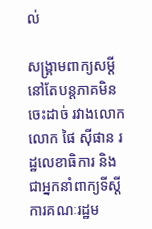ល់

សង្គ្រាមពាក្យសម្ដី នៅតែបន្តភាគមិនចេះដាច់ រវាងលោក លោក ផៃ ស៊ីផាន រដ្ឋលេខាធិការ និងជាអ្នកនាំពាក្យទីស្តីការគណៈរដ្ឋម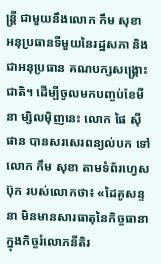ន្ត្រី ជាមួយនឹងលោក កឹម សុខា អនុប្រធានទីមួយនៃរដ្ឋសភា និងជាអនុប្រធាន គណបក្សសង្គ្រោះជាតិ។ ដើម្បីចូលមកបញ្ចប់ខែមីនា ម្សិលម៉ិញនេះ លោក ផៃ ស៊ីផាន បានសរសេរពន្យល់បក ទៅលោក កឹម សុខា តាមទំព័រហ្វេសប៊ុក របស់លោកថា៖ «ដៃគូសន្ទនា មិនមានសារធាតុនៃកិច្ចធានា ក្នុងកិច្ចរំលោភនីតិរ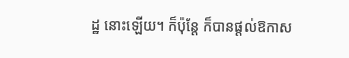ដ្ឋ នោះឡើយ។ ក៏ប៉ុន្តែ ក៏បានផ្តល់ឱកាស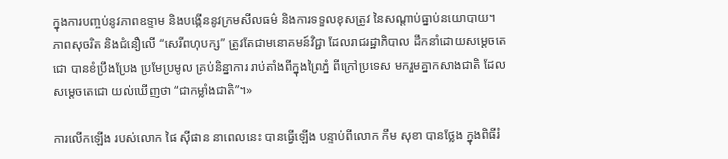ក្នុងការបញ្ចប់នូវភាពឧទ្ទាម និងបង្កើននូវក្រមសីលធម៌ និងការទទួលខុសត្រូវ នៃសណ្តាប់ធ្នាប់នយោបាយ។ ភាពសុចរិត និងជំនឿលើ “សេរីពហុបក្ស” ត្រូវតែជាមនោគមន៍វិជ្ជា ដែលរាជរដ្ឋាភិបាល ដឹកនាំដោយសម្តេចតេជោ បានខំប្រឹងប្រែង ប្រមែប្រមូល គ្រប់និន្នាការ រាប់តាំងពីក្នុងព្រៃភ្នំ ពីក្រៅប្រទេស មករួមគ្នាកសាងជាតិ ដែលសម្តេចតេជោ យល់ឃើញថា “ជាកម្លាំងជាតិ”។»

ការលើកឡើង របស់លោក ផៃ ស៊ីផាន នាពេលនេះ បានធ្វើឡើង បន្ទាប់ពីលោក កឹម សុខា បានថ្លែង ក្នុងពិធីរំ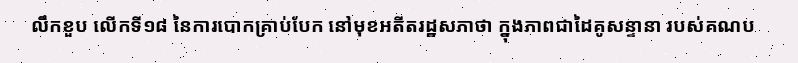លឹកខួប លើកទី១៨ នៃការបោកគ្រាប់បែក នៅមុខអតីតរដ្ឋសភាថា ក្នុងភាពជាដៃគូសន្ទានា របស់គណប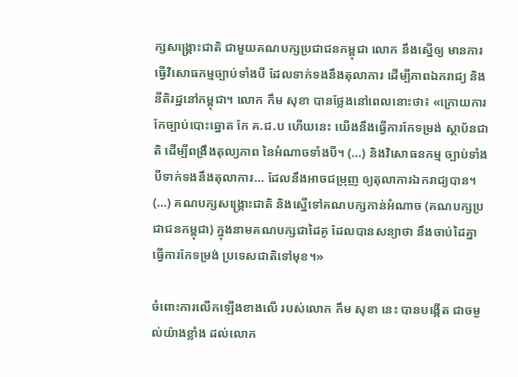ក្សសង្គ្រោះជាតិ ជាមួយគណបក្សប្រជាជនកម្ពុជា លោក នឹងស្នើឲ្យ មានការធ្វើវិសោធកម្មច្បាប់ទាំងបី ដែលទាក់ទងនឹងតុលាការ ដើម្បីភាពឯករាជ្យ និងនីតិរដ្ឋនៅកម្ពុជា។ លោក កឹម សុខា បានថ្លែងនៅពេលនោះថា៖ «ក្រោយការកែច្បាប់បោះឆ្នោត កែ គ.ជ.ប ហើយនេះ យើងនឹងធ្វើការកែទម្រង់ ស្ថាប័នជាតិ ដើម្បីពង្រឹងតុល្យភាព នៃអំណាចទាំងបី។ (…) និងវិសោធនកម្ម ច្បាប់ទាំងបីទាក់ទងនឹងតុលាការ… ដែលនឹងអាចជម្រុញ ឲ្យតុលាការឯករាជ្យបាន។ (…) គណបក្សសង្គ្រោះជាតិ និងស្នើទៅគណបក្សកាន់អំណាច (គណបក្សប្រជាជនកម្ពុជា) ក្នុងនាមគណបក្សជាដៃគូ ដែលបានសន្យាថា នឹងចាប់ដៃគ្នា ធ្វើការកែទម្រង់ ប្រទេសជាតិទៅមុខ។»

ចំពោះការលើកឡើងខាងលើ របស់លោក កឹម សុខា នេះ បានបង្កើត ជាចម្ងល់យ៉ាងខ្លាំង ដល់លោក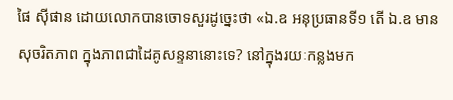ផៃ ស៊ីផាន ដោយលោកបានចោទសួរដូច្នេះថា «ឯ.ឧ អនុប្រធានទី១ តើ ឯ.ឧ មានសុចរិតភាព ក្នុងភាពជាដៃគូសន្ទនានោះទេ? នៅក្នុងរយៈកន្លងមក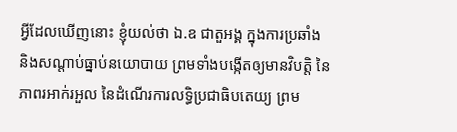អ្វីដែលឃើញនោះ ខ្ញុំយល់ថា ឯ.ឧ ជាតួអង្គ ក្នុងការប្រឆាំង និងសណ្តាប់ធ្នាប់នយោបាយ ព្រមទាំងបង្កើតឲ្យមានវិបត្តិ នៃភាពរអាក់រអួល នៃដំណើរការលទ្ធិប្រជាធិបតេយ្យ ព្រម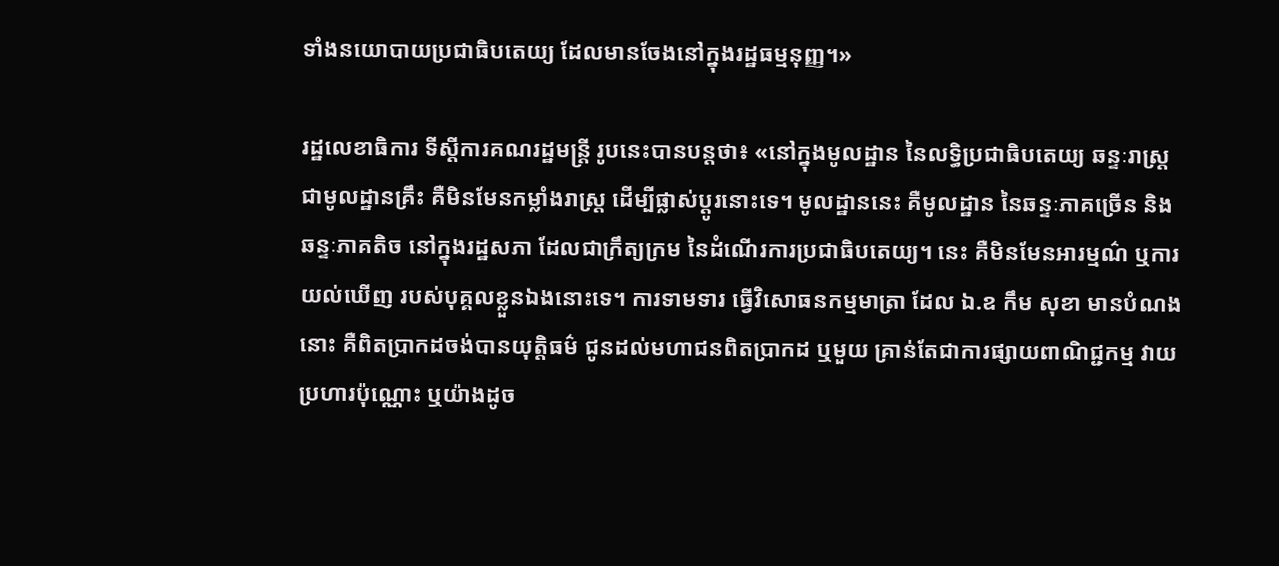ទាំងនយោបាយប្រជាធិបតេយ្យ ដែលមានចែងនៅក្នុងរដ្ឋធម្មនុញ្ញ។»

រដ្ឋលេខាធិការ ទីស្តីការគណរដ្ឋមន្រ្តី រូបនេះបានបន្តថា៖ «នៅក្នុងមូលដ្ឋាន នៃលទ្ធិប្រជាធិបតេយ្យ ឆន្ទៈរាស្ត្រជាមូលដ្ឋានគ្រឹះ គឺមិនមែនកម្លាំងរាស្ត្រ ដើម្បីផ្លាស់ប្តូរនោះទេ។ មូលដ្ឋាននេះ គឺមូលដ្ឋាន នៃឆន្ទៈភាគច្រើន និងឆន្ទៈភាគតិច នៅក្នុងរដ្ឋសភា ដែលជាក្រឹត្យក្រម នៃដំណើរការប្រជាធិបតេយ្យ។ នេះ គឺមិនមែនអារម្មណ៌ ឬការយល់ឃើញ របស់បុគ្គលខ្លួនឯងនោះទេ។ ការទាមទារ ធ្វើវិសោធនកម្មមាត្រា ដែល ឯ.ឧ កឹម សុខា មានបំណងនោះ គឺពិតប្រាកដចង់បានយុត្តិធម៌ ជូនដល់មហាជនពិតប្រាកដ ឬមួយ គ្រាន់តែជាការផ្សាយពាណិជ្ជកម្ម វាយប្រហារប៉ុណ្ណោះ ឬយ៉ាងដូច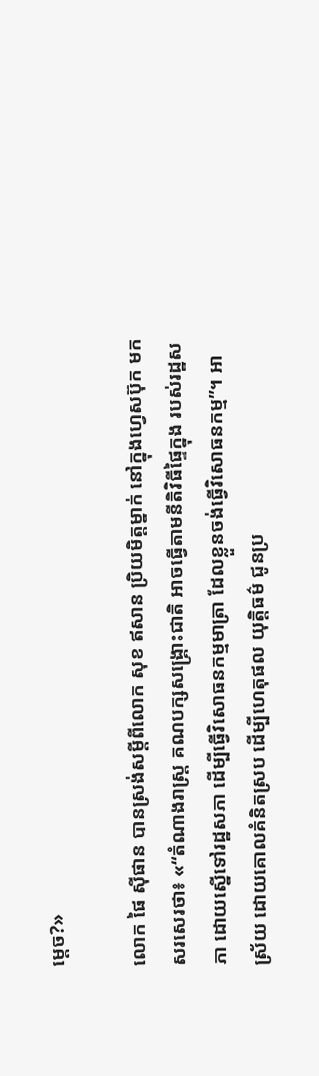ម្តេច?»

លោក ផៃ ស៊ីផាន បានស្រង់សម្តីពីលោក សុខ ឥសាន ប្រិយមិត្តម្នាក់ នៅក្នុងហ្វេសប៊ុក មកសរសេរថា៖ «“តំណាងរាស្ត្រ គណបក្សសង្គ្រោះជាតិ អាចធ្វើតាមនីតិវិធីផ្ទៃក្នុង របស់រដ្ឋសភា ដោយស្នើទៅរដ្ឋសភា ដើម្បីធ្វើវិសោធនកម្មមាត្រា ដែលខ្លួនចង់ធ្វើវិសោធនកម្ម”។ អាស្រ័យ ដោយគោលគំនិតស្រប ដើម្បីហេតុផល យុត្តិធម៌ ជូនប្រ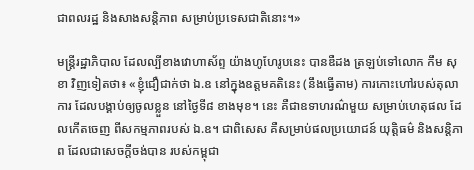ជាពលរដ្ឋ និងសាងសន្តិភាព សម្រាប់ប្រទេសជាតិនោះ។»

មន្ត្រីរដ្ឋាភិបាល ដែលល្បីខាងវោហាស័ព្ទ យ៉ាងហូហែរូបនេះ បានឌឺដង ត្រឡប់ទៅលោក កឹម សុខា វិញទៀតថា៖ «ខ្ញុំជឿជាក់ថា ឯ.ឧ នៅក្នុងឧត្តមគតិនេះ (នឹងធ្វើតាម) ការកោះហៅរបស់តុលាការ ដែលបង្គាប់ឲ្យចូលខ្លួន នៅថ្ងៃទី៨ ខាងមុខ។ នេះ គឺជាឧទាហរណ៌មួយ សម្រាប់ហេតុផល ដែលកើតចេញ ពីសកម្មភាពរបស់ ឯ.ឧ។ ជាពិសេស គឺសម្រាប់ផលប្រយោជន៍ យុត្តិធម៌ និងសន្តិភាព ដែលជាសេចក្តីចង់បាន របស់កម្ពុជា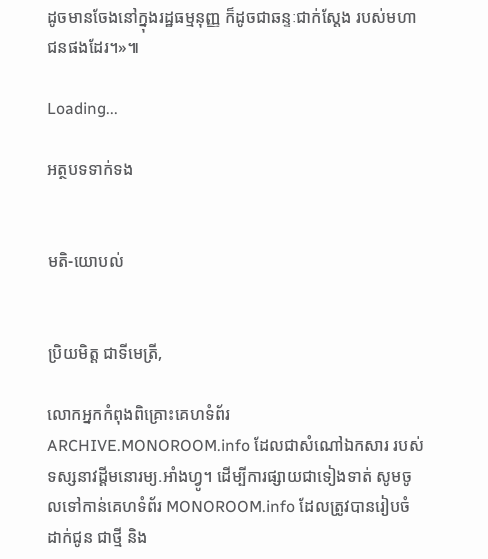ដូចមានចែងនៅក្នុងរដ្ឋធម្មនុញ្ញ ក៏ដូចជាឆន្ទៈជាក់ស្តែង របស់មហាជនផងដែរ។»៕

Loading...

អត្ថបទទាក់ទង


មតិ-យោបល់


ប្រិយមិត្ត ជាទីមេត្រី,

លោកអ្នកកំពុងពិគ្រោះគេហទំព័រ ARCHIVE.MONOROOM.info ដែលជាសំណៅឯកសារ របស់ទស្សនាវដ្ដីមនោរម្យ.អាំងហ្វូ។ ដើម្បីការផ្សាយជាទៀងទាត់ សូមចូលទៅកាន់គេហទំព័រ MONOROOM.info ដែលត្រូវបានរៀបចំដាក់ជូន ជាថ្មី និង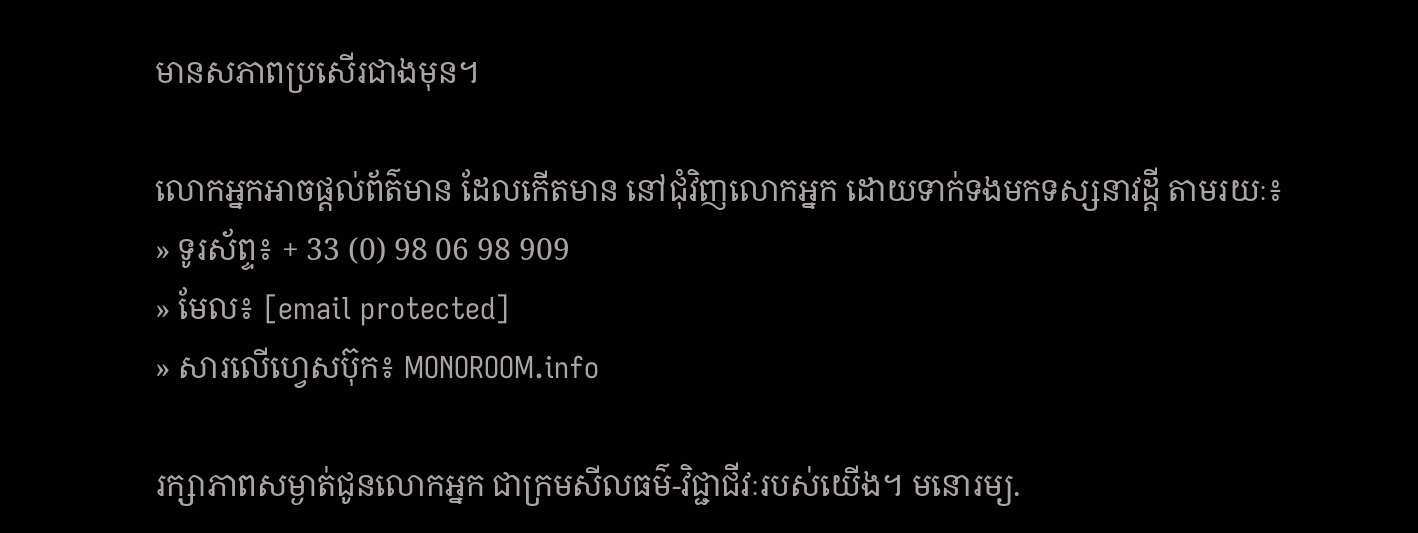មានសភាពប្រសើរជាងមុន។

លោកអ្នកអាចផ្ដល់ព័ត៌មាន ដែលកើតមាន នៅជុំវិញលោកអ្នក ដោយទាក់ទងមកទស្សនាវដ្ដី តាមរយៈ៖
» ទូរស័ព្ទ៖ + 33 (0) 98 06 98 909
» មែល៖ [email protected]
» សារលើហ្វេសប៊ុក៖ MONOROOM.info

រក្សាភាពសម្ងាត់ជូនលោកអ្នក ជាក្រមសីលធម៌-វិជ្ជាជីវៈរបស់យើង។ មនោរម្យ.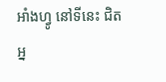អាំងហ្វូ នៅទីនេះ ជិតអ្ន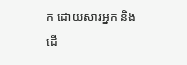ក ដោយសារអ្នក និងដើ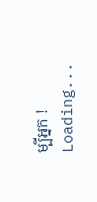ម្បីអ្នក !
Loading...